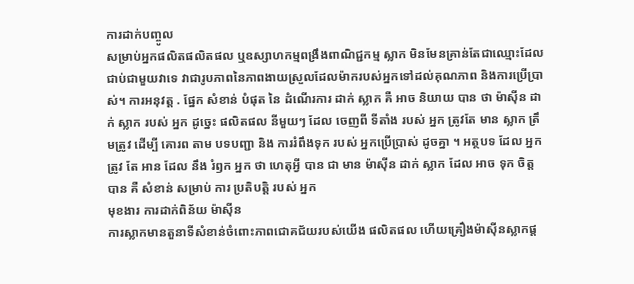ការដាក់បញ្ចូល
សម្រាប់អ្នកផលិតផលិតផល ឬឧស្សាហកម្មពង្រឹងពាណិជ្ជកម្ម ស្លាក មិនមែនគ្រាន់តែជាឈ្មោះដែលជាប់ជាមួយវាទេ វាជារូបភាពនៃភាពងាយស្រួលដែលម៉ាករបស់អ្នកទៅដល់គុណភាព និងការប្រើប្រាស់។ ការអនុវត្ត . ផ្នែក សំខាន់ បំផុត នៃ ដំណើរការ ដាក់ ស្លាក គឺ អាច និយាយ បាន ថា ម៉ាស៊ីន ដាក់ ស្លាក របស់ អ្នក ដូច្នេះ ផលិតផល នីមួយៗ ដែល ចេញពី ទីតាំង របស់ អ្នក ត្រូវតែ មាន ស្លាក ត្រឹមត្រូវ ដើម្បី គោរព តាម បទបញ្ជា និង ការរំពឹងទុក របស់ អ្នកប្រើប្រាស់ ដូចគ្នា ។ អត្ថបទ ដែល អ្នក ត្រូវ តែ អាន ដែល នឹង រំឭក អ្នក ថា ហេតុអ្វី បាន ជា មាន ម៉ាស៊ីន ដាក់ ស្លាក ដែល អាច ទុក ចិត្ត បាន គឺ សំខាន់ សម្រាប់ ការ ប្រតិបត្តិ របស់ អ្នក
មុខងារ ការដាក់ពិន័យ ម៉ាស៊ីន
ការស្លាកមានតួនាទីសំខាន់ចំពោះភាពជោគជ័យរបស់យើង ផលិតផល ហើយគ្រឿងម៉ាស៊ីនស្លាកផ្ត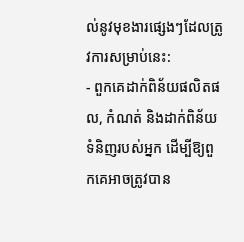ល់នូវមុខងារផ្សេងៗដែលត្រូវការសម្រាប់នេះ:
- ពួកគេដាក់ពិន័យផលិតផល, កំណត់ និងដាក់ពិន័យទំនិញរបស់អ្នក ដើម្បីឱ្យពួកគេអាចត្រូវបាន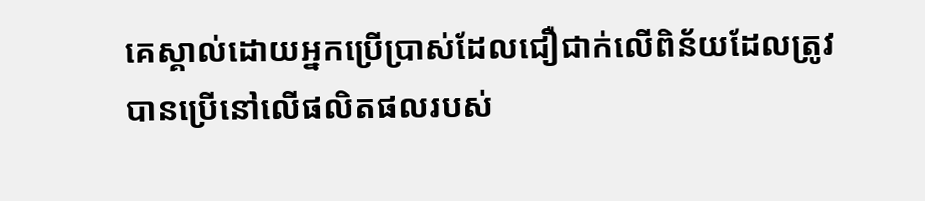គេស្គាល់ដោយអ្នកប្រើប្រាស់ដែលជឿជាក់លើពិន័យដែលត្រូវបានប្រើនៅលើផលិតផលរបស់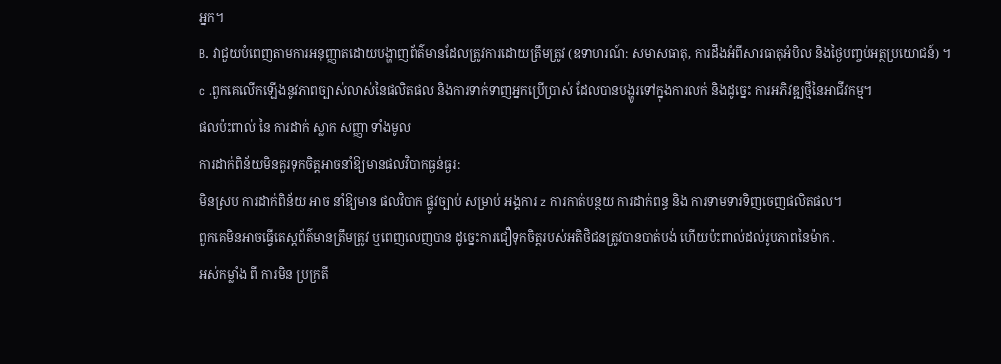អ្នក។
B. វាជួយបំពេញតាមការអនុញ្ញាតដោយបង្ហាញព័ត៌មានដែលត្រូវការដោយត្រឹមត្រូវ (ឧទាហរណ៍: សមាសធាតុ, ការដឹងអំពីសារធាតុអំបិល និងថ្ងៃបញ្ចប់អត្ថប្រយោជន៍) ។
c .ពួកគេលើកឡើងនូវភាពច្បាស់លាស់នៃផលិតផល និងការទាក់ទាញអ្នកប្រើប្រាស់ ដែលបានបង្ហូរទៅក្នុងការលក់ និងដូច្នេះ ការអភិវឌ្ឍថ្មីនៃអាជីវកម្ម។
ផលប៉ះពាល់ នៃ ការដាក់ ស្លាក សញ្ញា ទាំងមូល
ការដាក់ពិន័យមិនគួរទុកចិត្តអាចនាំឱ្យមានផលវិបាកធ្ងន់ធ្ងរ:
មិនស្រប ការដាក់ពិន័យ អាច នាំឱ្យមាន ផលវិបាក ផ្លូវច្បាប់ សម្រាប់ អង្គការ z ការកាត់បន្ថយ ការដាក់ពន្ធ និង ការទាមទារទិញចេញផលិតផល។
ពួកគេមិនអាចធ្វើតេស្តព័ត៌មានត្រឹមត្រូវ ឬពេញលេញបាន ដូច្នេះការជឿទុកចិត្តរបស់អតិថិជនត្រូវបានបាត់បង់ ហើយប៉ះពាល់ដល់រូបភាពនៃម៉ាក .
អស់កម្លាំង ពី ការមិន ប្រក្រតី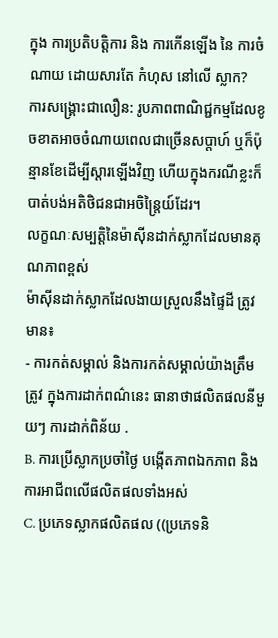ក្នុង ការប្រតិបត្តិការ និង ការកើនឡើង នៃ ការចំណាយ ដោយសារតែ កំហុស នៅលើ ស្លាក?
ការសង្រ្គោះជាលឿន: រូបភាពពាណិជ្ជកម្មដែលខូចខាតអាចចំណាយពេលជាច្រើនសប្តាហ៍ ឬក៏ប៉ុន្មានខែដើម្បីស្តារឡើងវិញ ហើយក្នុងករណីខ្លះក៏បាត់បង់អតិថិជនជាអចិន្ត្រៃយ៍ដែរ។
លក្ខណៈសម្បត្តិនៃម៉ាស៊ីនដាក់ស្លាកដែលមានគុណភាពខ្ពស់
ម៉ាស៊ីនដាក់ស្លាកដែលងាយស្រួលនឹងផ្ទៃដី ត្រូវមាន៖
- ការកត់សម្គាល់ និងការកត់សម្គាល់យ៉ាងត្រឹមត្រូវ ក្នុងការដាក់ពណ៌នេះ ធានាថាផលិតផលនីមួយៗ ការដាក់ពិន័យ .
B. ការប្រើស្លាកប្រចាំថ្ងៃ បង្កើតភាពឯកភាព និងការអាជីពលើផលិតផលទាំងអស់
C. ប្រភេទស្លាកផលិតផល ((ប្រភេទនិ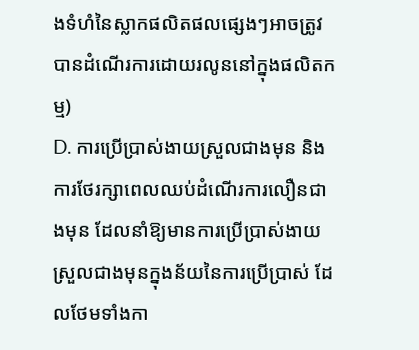ងទំហំនៃស្លាកផលិតផលផ្សេងៗអាចត្រូវបានដំណើរការដោយរលូននៅក្នុងផលិតកម្ម)
D. ការប្រើប្រាស់ងាយស្រួលជាងមុន និងការថែរក្សាពេលឈប់ដំណើរការលឿនជាងមុន ដែលនាំឱ្យមានការប្រើប្រាស់ងាយស្រួលជាងមុនក្នុងន័យនៃការប្រើប្រាស់ ដែលថែមទាំងកា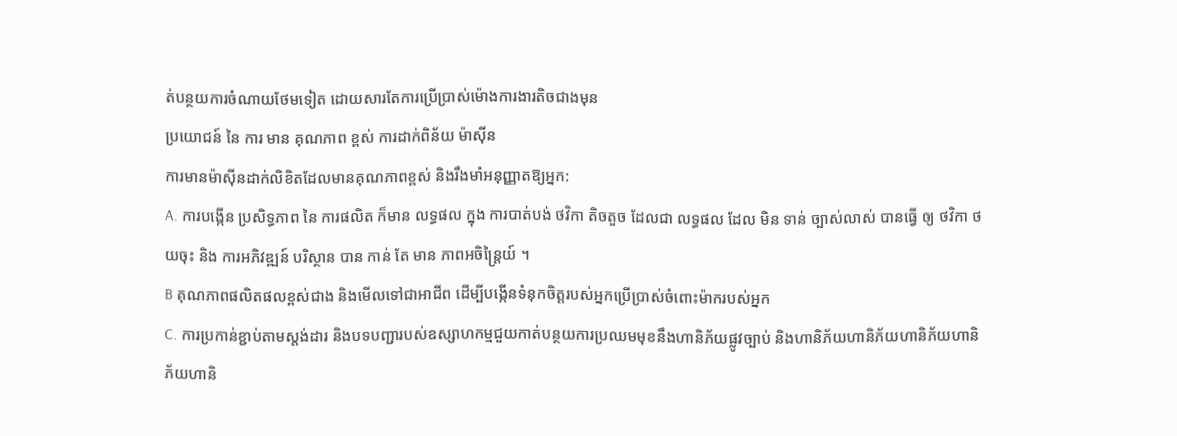ត់បន្ថយការចំណាយថែមទៀត ដោយសារតែការប្រើប្រាស់ម៉ោងការងារតិចជាងមុន
ប្រយោជន៍ នៃ ការ មាន គុណភាព ខ្ពស់ ការដាក់ពិន័យ ម៉ាស៊ីន
ការមានម៉ាស៊ីនដាក់លិខិតដែលមានគុណភាពខ្ពស់ និងរឹងមាំអនុញ្ញាតឱ្យអ្នក:
A. ការបង្កើន ប្រសិទ្ធភាព នៃ ការផលិត ក៏មាន លទ្ធផល ក្នុង ការបាត់បង់ ថវិកា តិចតួច ដែលជា លទ្ធផល ដែល មិន ទាន់ ច្បាស់លាស់ បានធ្វើ ឲ្យ ថវិកា ថយចុះ និង ការអភិវឌ្ឍន៍ បរិស្ថាន បាន កាន់ តែ មាន ភាពអចិន្ត្រៃយ៍ ។
B គុណភាពផលិតផលខ្ពស់ជាង និងមើលទៅជាអាជីព ដើម្បីបង្កើនទំនុកចិត្តរបស់អ្នកប្រើប្រាស់ចំពោះម៉ាករបស់អ្នក
C. ការប្រកាន់ខ្ជាប់តាមស្តង់ដារ និងបទបញ្ជារបស់ឧស្សាហកម្មជួយកាត់បន្ថយការប្រឈមមុខនឹងហានិភ័យផ្លូវច្បាប់ និងហានិភ័យហានិភ័យហានិភ័យហានិភ័យហានិ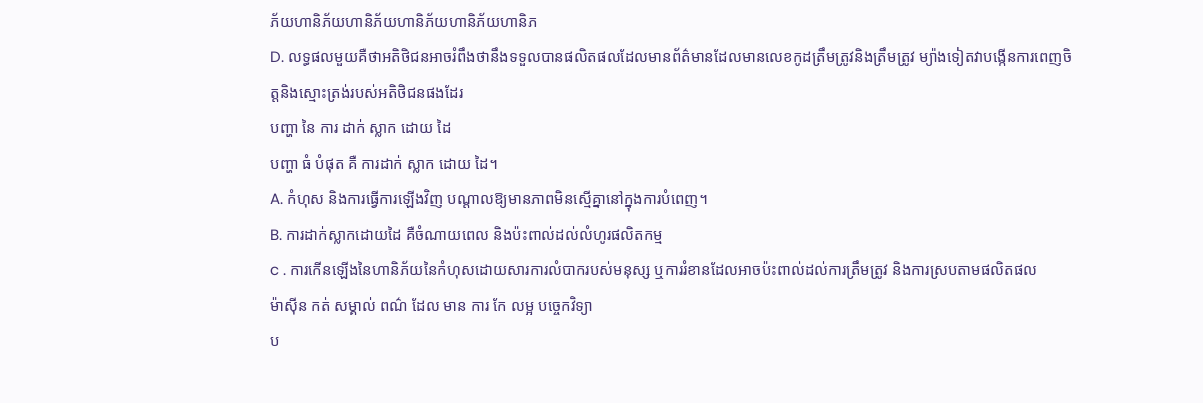ភ័យហានិភ័យហានិភ័យហានិភ័យហានិភ័យហានិភ
D. លទ្ធផលមួយគឺថាអតិថិជនអាចរំពឹងថានឹងទទួលបានផលិតផលដែលមានព័ត៌មានដែលមានលេខកូដត្រឹមត្រូវនិងត្រឹមត្រូវ ម្យ៉ាងទៀតវាបង្កើនការពេញចិត្តនិងស្មោះត្រង់របស់អតិថិជនផងដែរ
បញ្ហា នៃ ការ ដាក់ ស្លាក ដោយ ដៃ
បញ្ហា ធំ បំផុត គឺ ការដាក់ ស្លាក ដោយ ដៃ។
A. កំហុស និងការធ្វើការឡើងវិញ បណ្តាលឱ្យមានភាពមិនស្មើគ្នានៅក្នុងការបំពេញ។
B. ការដាក់ស្លាកដោយដៃ គឺចំណាយពេល និងប៉ះពាល់ដល់លំហូរផលិតកម្ម
c . ការកើនឡើងនៃហានិភ័យនៃកំហុសដោយសារការលំបាករបស់មនុស្ស ឬការរំខានដែលអាចប៉ះពាល់ដល់ការត្រឹមត្រូវ និងការស្របតាមផលិតផល
ម៉ាស៊ីន កត់ សម្គាល់ ពណ៌ ដែល មាន ការ កែ លម្អ បច្ចេកវិទ្យា
ប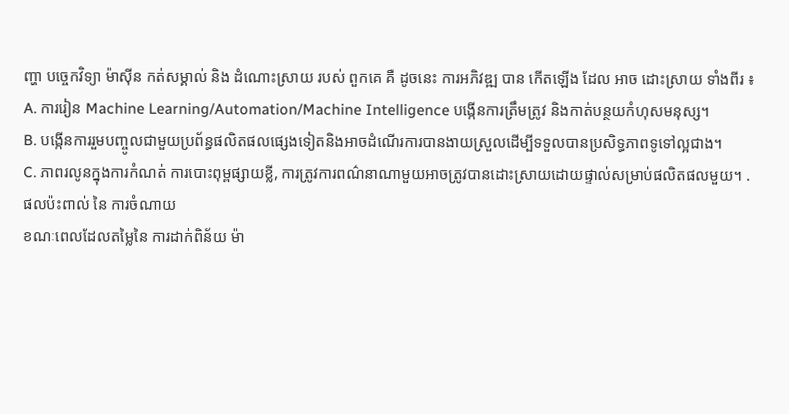ញ្ហា បច្ចេកវិទ្យា ម៉ាស៊ីន កត់សម្គាល់ និង ដំណោះស្រាយ របស់ ពួកគេ គឺ ដូចនេះ ការអភិវឌ្ឍ បាន កើតឡើង ដែល អាច ដោះស្រាយ ទាំងពីរ ៖
A. ការរៀន Machine Learning/Automation/Machine Intelligence បង្កើនការត្រឹមត្រូវ និងកាត់បន្ថយកំហុសមនុស្ស។
B. បង្កើនការរួមបញ្ចូលជាមួយប្រព័ន្ធផលិតផលផ្សេងទៀតនិងអាចដំណើរការបានងាយស្រួលដើម្បីទទួលបានប្រសិទ្ធភាពទូទៅល្អជាង។
C. ភាពរលូនក្នុងការកំណត់ ការបោះពុម្ពផ្សាយខ្លី, ការត្រូវការពណ៌នាណាមួយអាចត្រូវបានដោះស្រាយដោយផ្ទាល់សម្រាប់ផលិតផលមួយ។ .
ផលប៉ះពាល់ នៃ ការចំណាយ
ខណៈពេលដែលតម្លៃនៃ ការដាក់ពិន័យ ម៉ា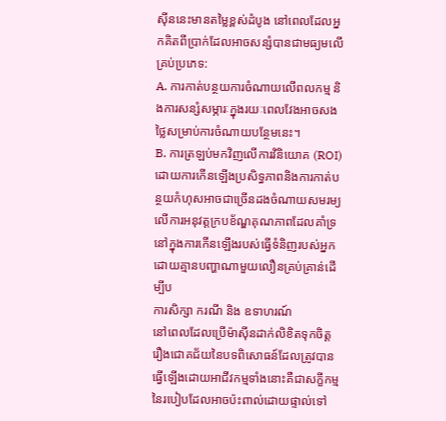ស៊ីននេះមានតម្លៃខ្ពស់ដំបូង នៅពេលដែលអ្នកគិតពីប្រាក់ដែលអាចសន្សំបានជាមធ្យមលើគ្រប់ប្រភេទ:
A. ការកាត់បន្ថយការចំណាយលើពលកម្ម និងការសន្សំសម្ភារៈក្នុងរយៈពេលវែងអាចសងថ្លៃសម្រាប់ការចំណាយបន្ថែមនេះ។
B. ការត្រឡប់មកវិញលើការវិនិយោគ (ROI) ដោយការកើនឡើងប្រសិទ្ធភាពនិងការកាត់បន្ថយកំហុសអាចជាច្រើនដងចំណាយសមរម្យលើការអនុវត្តក្របខ័ណ្ឌគុណភាពដែលគាំទ្រនៅក្នុងការកើនឡើងរបស់ធ្វើទំនិញរបស់អ្នកដោយគ្មានបញ្ហាណាមួយលឿនគ្រប់គ្រាន់ដើម្បីប
ការសិក្សា ករណី និង ឧទាហរណ៍
នៅពេលដែលប្រើម៉ាស៊ីនដាក់លិខិតទុកចិត្ត រឿងជោគជ័យនៃបទពិសោធន៍ដែលត្រូវបានធ្វើឡើងដោយអាជីវកម្មទាំងនោះគឺជាសក្ខីកម្មនៃរបៀបដែលអាចប៉ះពាល់ដោយផ្ទាល់ទៅ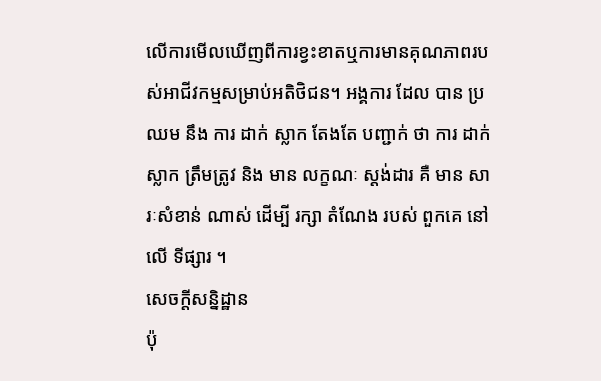លើការមើលឃើញពីការខ្វះខាតឬការមានគុណភាពរបស់អាជីវកម្មសម្រាប់អតិថិជន។ អង្គការ ដែល បាន ប្រឈម នឹង ការ ដាក់ ស្លាក តែងតែ បញ្ជាក់ ថា ការ ដាក់ ស្លាក ត្រឹមត្រូវ និង មាន លក្ខណៈ ស្តង់ដារ គឺ មាន សារៈសំខាន់ ណាស់ ដើម្បី រក្សា តំណែង របស់ ពួកគេ នៅ លើ ទីផ្សារ ។
សេចក្តីសន្និដ្ឋាន
ប៉ុ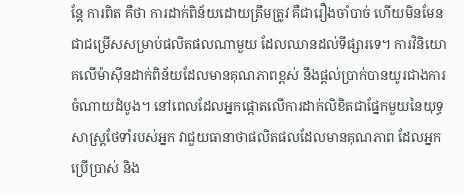ន្តែ ការពិត គឺថា ការដាក់ពិន័យដោយត្រឹមត្រូវ គឺជារឿងចាំបាច់ ហើយមិនមែនជាជម្រើសសម្រាប់ផលិតផលណាមួយ ដែលឈានដល់ទីផ្សារទេ។ ការវិនិយោគលើម៉ាស៊ីនដាក់ពិន័យដែលមានគុណភាពខ្ពស់ នឹងផ្តល់ប្រាក់បានយូរជាងការចំណាយដំបូង។ នៅពេលដែលអ្នកផ្តោតលើការដាក់លិខិតជាផ្នែកមួយនៃយុទ្ធសាស្ត្រថែទាំរបស់អ្នក វាជួយធានាថាផលិតផលដែលមានគុណភាព ដែលអ្នកប្រើប្រាស់ និង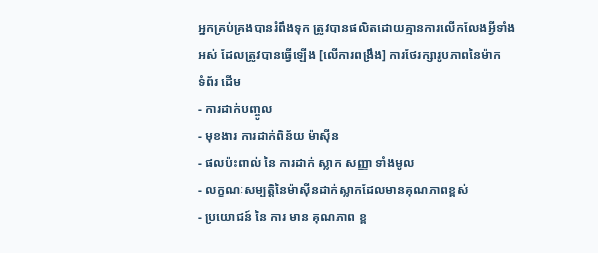អ្នកគ្រប់គ្រងបានរំពឹងទុក ត្រូវបានផលិតដោយគ្មានការលើកលែងអ្វីទាំងអស់ ដែលត្រូវបានធ្វើឡើង [លើការពង្រឹង] ការថែរក្សារូបភាពនៃម៉ាក
ទំព័រ ដើម
- ការដាក់បញ្ចូល
- មុខងារ ការដាក់ពិន័យ ម៉ាស៊ីន
- ផលប៉ះពាល់ នៃ ការដាក់ ស្លាក សញ្ញា ទាំងមូល
- លក្ខណៈសម្បត្តិនៃម៉ាស៊ីនដាក់ស្លាកដែលមានគុណភាពខ្ពស់
- ប្រយោជន៍ នៃ ការ មាន គុណភាព ខ្ព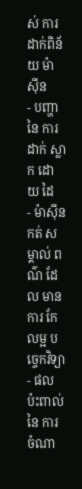ស់ ការដាក់ពិន័យ ម៉ាស៊ីន
- បញ្ហា នៃ ការ ដាក់ ស្លាក ដោយ ដៃ
- ម៉ាស៊ីន កត់ សម្គាល់ ពណ៌ ដែល មាន ការ កែ លម្អ បច្ចេកវិទ្យា
- ផលប៉ះពាល់ នៃ ការចំណា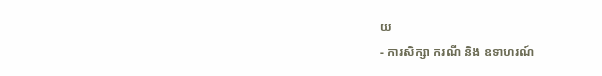យ
- ការសិក្សា ករណី និង ឧទាហរណ៍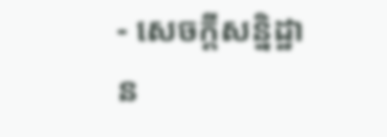- សេចក្តីសន្និដ្ឋាន